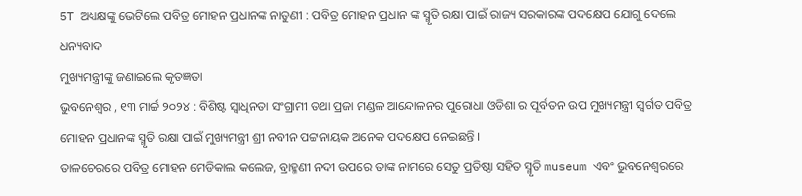5T ଅଧ୍ୟକ୍ଷଙ୍କୁ ଭେଟିଲେ ପବିତ୍ର ମୋହନ ପ୍ରଧାନଙ୍କ ନାତୁଣୀ : ପବିତ୍ର ମୋହନ ପ୍ରଧାନ ଙ୍କ ସ୍ମୃତି ରକ୍ଷା ପାଇଁ ରାଜ୍ୟ ସରକାରଙ୍କ ପଦକ୍ଷେପ ଯୋଗୁ ଦେଲେ ଧନ୍ୟବାଦ
ମୁଖ୍ୟମନ୍ତ୍ରୀଙ୍କୁ ଜଣାଇଲେ କୃତଜ୍ଞତା
ଭୁବନେଶ୍ଵର , ୧୩ ମାର୍ଚ୍ଚ ୨୦୨୪ : ବିଶିଷ୍ଟ ସ୍ବାଧିନତା ସଂଗ୍ରାମୀ ତଥା ପ୍ରଜା ମଣ୍ଡଳ ଆନ୍ଦୋଳନର ପୁରୋଧା ଓଡିଶା ର ପୂର୍ବତନ ଉପ ମୁଖ୍ୟମନ୍ତ୍ରୀ ସ୍ବର୍ଗତ ପବିତ୍ର ମୋହନ ପ୍ରଧାନଙ୍କ ସ୍ମୃତି ରକ୍ଷା ପାଇଁ ମୁଖ୍ୟମନ୍ତ୍ରୀ ଶ୍ରୀ ନବୀନ ପଟ୍ଟନାୟକ ଅନେକ ପଦକ୍ଷେପ ନେଇଛନ୍ତି ।
ତାଳଚେରରେ ପବିତ୍ର ମୋହନ ମେଡିକାଲ କଲେଜ, ବ୍ରାହ୍ମଣୀ ନଦୀ ଉପରେ ତାଙ୍କ ନାମରେ ସେତୁ ପ୍ରତିଷ୍ଠା ସହିତ ସ୍ମୃତି museum ଏବଂ ଭୁବନେଶ୍ବରରେ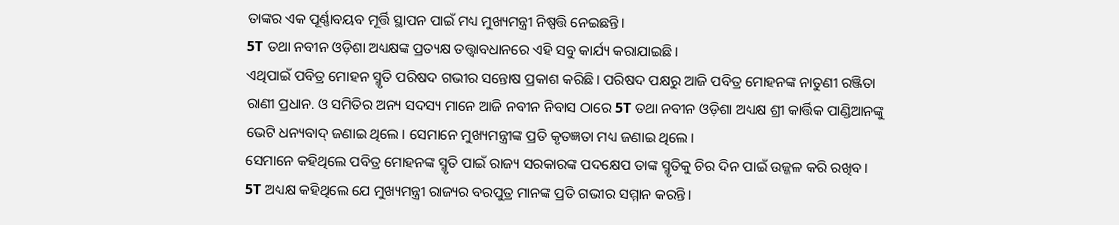ତାଙ୍କର ଏକ ପୂର୍ଣ୍ଣାବୟବ ମୂର୍ତ୍ତି ସ୍ଥାପନ ପାଇଁ ମଧ୍ୟ ମୁଖ୍ୟମନ୍ତ୍ରୀ ନିଷ୍ପତ୍ତି ନେଇଛନ୍ତି।
5T ତଥା ନବୀନ ଓଡ଼ିଶା ଅଧ୍ୟକ୍ଷଙ୍କ ପ୍ରତ୍ୟକ୍ଷ ତତ୍ତ୍ଵାବଧାନରେ ଏହି ସବୁ କାର୍ଯ୍ୟ କରାଯାଇଛି।
ଏଥିପାଇଁ ପବିତ୍ର ମୋହନ ସ୍ମୃତି ପରିଷଦ ଗଭୀର ସନ୍ତୋଷ ପ୍ରକାଶ କରିଛି। ପରିଷଦ ପକ୍ଷରୁ ଆଜି ପବିତ୍ର ମୋହନଙ୍କ ନାତୁଣୀ ରଞ୍ଜିତା ରାଣୀ ପ୍ରଧାନ. ଓ ସମିତିର ଅନ୍ୟ ସଦସ୍ୟ ମାନେ ଆଜି ନବୀନ ନିବାସ ଠାରେ 5T ତଥା ନବୀନ ଓଡ଼ିଶା ଅଧ୍ୟକ୍ଷ ଶ୍ରୀ କାର୍ତ୍ତିକ ପାଣ୍ଡିଆନଙ୍କୁ ଭେଟି ଧନ୍ୟବାଦ୍ ଜଣାଇ ଥିଲେ। ସେମାନେ ମୁଖ୍ୟମନ୍ତ୍ରୀଙ୍କ ପ୍ରତି କୃତଜ୍ଞତା ମଧ୍ୟ ଜଣାଇ ଥିଲେ।
ସେମାନେ କହିଥିଲେ ପବିତ୍ର ମୋହନଙ୍କ ସ୍ମୃତି ପାଇଁ ରାଜ୍ୟ ସରକାରଙ୍କ ପଦକ୍ଷେପ ତାଙ୍କ ସ୍ମୃତିକୁ ଚିର ଦିନ ପାଇଁ ଉଜ୍ଜଳ କରି ରଖିବ।
5T ଅଧ୍ୟକ୍ଷ କହିଥିଲେ ଯେ ମୁଖ୍ୟମନ୍ତ୍ରୀ ରାଜ୍ୟର ବରପୁତ୍ର ମାନଙ୍କ ପ୍ରତି ଗଭୀର ସମ୍ମାନ କରନ୍ତି।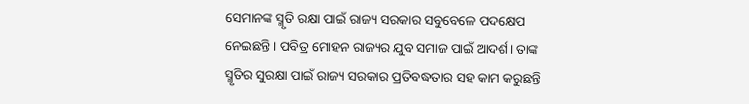ସେମାନଙ୍କ ସ୍ମୃତି ରକ୍ଷା ପାଇଁ ରାଜ୍ୟ ସରକାର ସବୁବେଳେ ପଦକ୍ଷେପ ନେଇଛନ୍ତି। ପବିତ୍ର ମୋହନ ରାଜ୍ୟର ଯୁବ ସମାଜ ପାଇଁ ଆଦର୍ଶ। ତାଙ୍କ ସ୍ମୃତିର ସୁରକ୍ଷା ପାଇଁ ରାଜ୍ୟ ସରକାର ପ୍ରତିବଦ୍ଧତାର ସହ କାମ କରୁଛନ୍ତି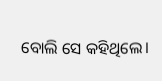ବୋଲି ସେ କହିଥିଲେ।